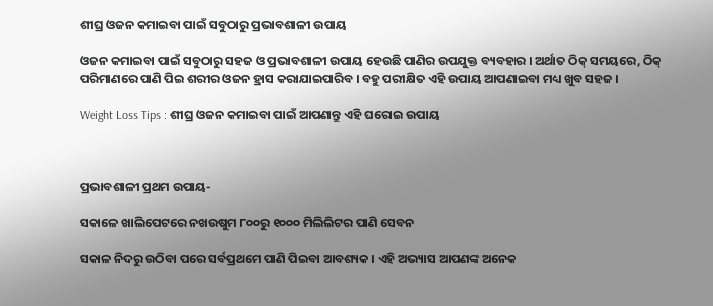ଶୀଘ୍ର ଓଜନ କମାଇବା ପାଇଁ ସବୁଠାରୁ ପ୍ରଭାବଶାଳୀ ଉପାୟ

ଓଜନ କମାଇବା ପାଇଁ ସବୁଠାରୁ ସହଜ ଓ ପ୍ରଭାବଶାଳୀ ଉପାୟ ହେଉଛି ପାଣିର ଉପଯୁକ୍ତ ବ୍ୟବହାର । ଅର୍ଥାତ ଠିକ୍ ସମୟରେ, ଠିକ୍ ପରିମାଣରେ ପାଣି ପିଇ ଶରୀର ଓଜନ ହ୍ରାସ କରାଯାଇପାରିବ । ବହୁ ପରୀକ୍ଷିତ ଏହି ଉପାୟ ଆପଣାଇବା ମଧ୍ୟ ଖୁବ ସହଜ ।

Weight Loss Tips : ଶୀଘ୍ର ଓଜନ କମାଇବା ପାଇଁ ଆପଣାନ୍ତୁ ଏହି ଘରୋଇ ଉପାୟ



ପ୍ରଭାବଶାଳୀ ପ୍ରଥମ ଉପାୟ-

ସକାଳେ ଖାଲିପେଟରେ ନଖଉଷୁମ ୮୦୦ରୁ ୧୦୦୦ ମିଲିଲିଟର ପାଣି ସେବନ

ସକାଳ ନିଦରୁ ଉଠିବା ପରେ ସର୍ବପ୍ରଥମେ ପାଣି ପିଇବା ଆବଶ୍ୟକ । ଏହି ଅଭ୍ୟାସ ଆପଣଙ୍କ ଅନେକ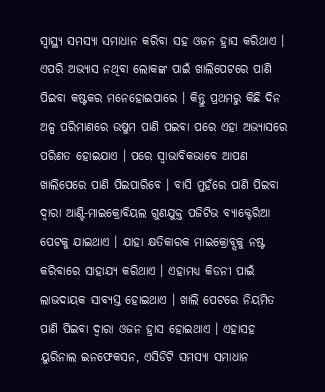ସ୍ୱାସ୍ଥ୍ୟ ସମସ୍ୟା ସମାଧାନ କରିବା ସହ ଓଜନ ହ୍ରାସ କରିଥାଏ । ଏପରି ଅଭ୍ୟାସ ନଥିବା ଲୋକଙ୍କ ପାଇଁ ଖାଲିପେଟରେ ପାଣି ପିଇବା କଷ୍ଟକର ମନେହୋଇପାରେ । କିନ୍ତୁ ପ୍ରଥମରୁ କିଛି ଦିନ ଅଳ୍ପ ପରିମାଣରେ ଉଷୁମ ପାଣି ପଇବା ପରେ ଏହା ଅଭ୍ୟାସରେ ପରିଣତ ହୋଇଯାଏ । ପରେ ସ୍ୱାଭାବିକଭାବେ ଆପଣ ଖାଲିପେରେ ପାଣି ପିଇପାରିବେ । ବାସି ମୁହଁରେ ପାଣି ପିଇବା ଦ୍ୱାରା ଆଣ୍ଟି-ମାଇକ୍ରୋବିୟଲ ଗୁଣଯୁକ୍ତ ପଜିଟିଭ ବ୍ୟାକ୍ଟେରିଆ ପେଟକୁ ଯାଇଥାଏ । ଯାହା କ୍ଷତିକାରକ ମାଇକ୍ରୋବ୍ସକୁ ନଷ୍ଟ କରିବାରେ ସାହାଯ୍ୟ କରିଥାଏ । ଏହାମଧ୍ୟ କିଡନୀ ପାଇଁ ଲାଭଦାୟକ ସାବ୍ୟସ୍ତ ହୋଇଥାଏ । ଖାଲି ପେଟରେ ନିୟମିତ ପାଣି ପିଇବା ଦ୍ୱାରା ଓଜନ ହ୍ରାସ ହୋଇଥାଏ । ଏହାସହ ୟୁରିନାଲ ଇନଫେକସନ, ଏସିଡିଟି ସମସ୍ୟା ସମାଧାନ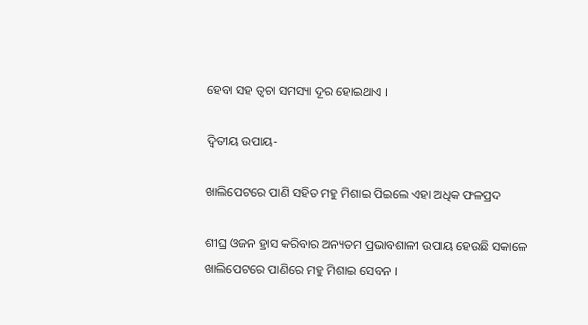ହେବା ସହ ତ୍ୱଚା ସମସ୍ୟା ଦୂର ହୋଇଥାଏ ।

ଦ୍ୱିତୀୟ ଉପାୟ-

ଖାଲିପେଟରେ ପାଣି ସହିତ ମହୁ ମିଶାଇ ପିଇଲେ ଏହା ଅଧିକ ଫଳପ୍ରଦ

ଶୀଘ୍ର ଓଜନ ହ୍ରାସ କରିବାର ଅନ୍ୟତମ ପ୍ରଭାବଶାଳୀ ଉପାୟ ହେଉଛି ସକାଳେ ଖାଲିପେଟରେ ପାଣିରେ ମହୁ ମିଶାଇ ସେବନ ।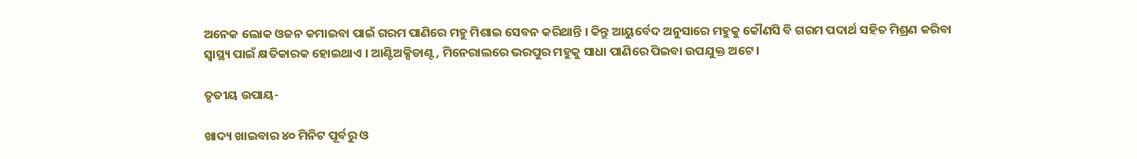ଅନେକ ଲୋକ ଓଜନ କମାଇବା ପାଇଁ ଗରମ ପାଣିରେ ମହୁ ମିଶାଇ ସେବନ କରିଥାନ୍ତି । କିନ୍ତୁ ଆୟୁର୍ବେଦ ଅନୁସାରେ ମହୁକୁ କୌଣସି ବି ଗରମ ପଦାର୍ଥ ସହିତ ମିଶ୍ରଣ କରିବା ସ୍ୱାସ୍ଥ୍ୟ ପାଇଁ କ୍ଷତିକାରକ ହୋଇଥାଏ । ଆଣ୍ଟିଅକ୍ସିଡାଣ୍ଟ, ମିନେରାଲରେ ଭରପୁର ମହୁକୁ ସାଧା ପାଣିରେ ପିଇବା ଉପଯୁକ୍ତ ଅଟେ ।

ତୃତୀୟ ଉପାୟ-

ଖାଦ୍ୟ ଖାଇବାର ୪୦ ମିନିଟ ପୂର୍ବରୁ ଓ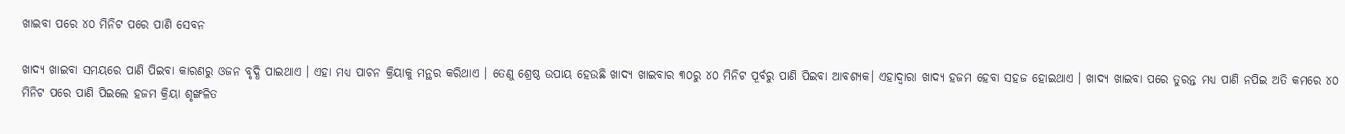ଖାଇବା ପରେ ୪୦ ମିନିଟ ପରେ ପାଣି ସେବନ

ଖାଦ୍ୟ ଖାଇବା ସମୟରେ ପାଣି ପିଇବା କାରଣରୁ ଓଜନ ବୃଦ୍ଧି ପାଇଥାଏ । ଏହା ମଧ୍ୟ ପାଚନ କ୍ରିୟାକୁ ମନ୍ଥର କରିଥାଏ । ତେଣୁ ଶ୍ରେଷ୍ଠ ଉପାୟ ହେଉଛି ଖାଦ୍ୟ ଖାଇବାର ୩୦ରୁ ୪୦ ମିନିଟ ପୂର୍ବରୁ ପାଣି ପିଇବା ଆବଶ୍ୟକ। ଏହାଦ୍ୱାରା ଖାଦ୍ୟ ହଜମ ହେବା ସହଜ ହୋଇଥାଏ । ଖାଦ୍ୟ ଖାଇବା ପରେ ତୁରନ୍ତ ମଧ୍ୟ ପାଣି ନପିଇ ଅତି କମରେ ୪୦ ମିନିଟ ପରେ ପାଣି ପିଇଲେ ହଜମ କ୍ରିୟା ଶୃଙ୍ଖଳିତ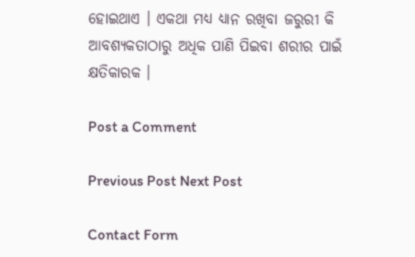ହୋଇଥାଏ । ଏକଥା ମଧ୍ୟ ଧ୍ୟାନ ରଖିବା ଜରୁରୀ କି ଆବଶ୍ୟକତାଠାରୁ ଅଧିକ ପାଣି ପିଇବା ଶରୀର ପାଇଁ କ୍ଷତିକାରକ ।

Post a Comment

Previous Post Next Post

Contact Form